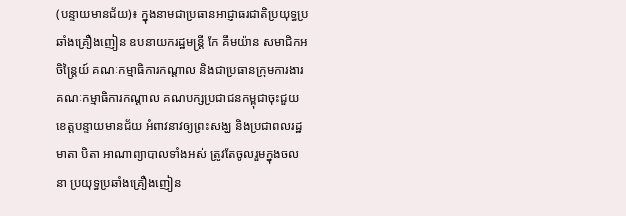(បន្ទាយមានជ័យ)៖ ក្នុងនាមជាប្រធានអាជ្ញាធរជាតិប្រយុទ្ធប្រឆាំងគ្រឿងញៀន ឧបនាយករដ្ឋមន្ដ្រី កែ គឹមយ៉ាន សមាជិកអចិន្ត្រៃយ៍ គណៈកម្មាធិការកណ្តាល និងជាប្រធានក្រុមការងារគណៈកម្មាធិការកណ្តាល គណបក្សប្រជាជនកម្ពុជាចុះជួយ ខេត្តបន្ទាយមានជ័យ អំពាវនាវឲ្យព្រះសង្ឃ និងប្រជាពលរដ្ឋ មាតា បិតា អាណាព្យាបាលទាំងអស់ ត្រូវតែចូលរួមក្នុងចលនា ប្រយុទ្ធប្រឆាំងគ្រឿងញៀន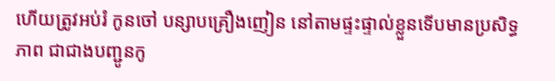ហើយត្រូវអប់រំ កូនចៅ បន្សាបគ្រឿងញៀន នៅតាមផ្ទះផ្ទាល់ខ្លួនទើបមានប្រសិទ្ធភាព ជាជាងបញ្ជូនកូ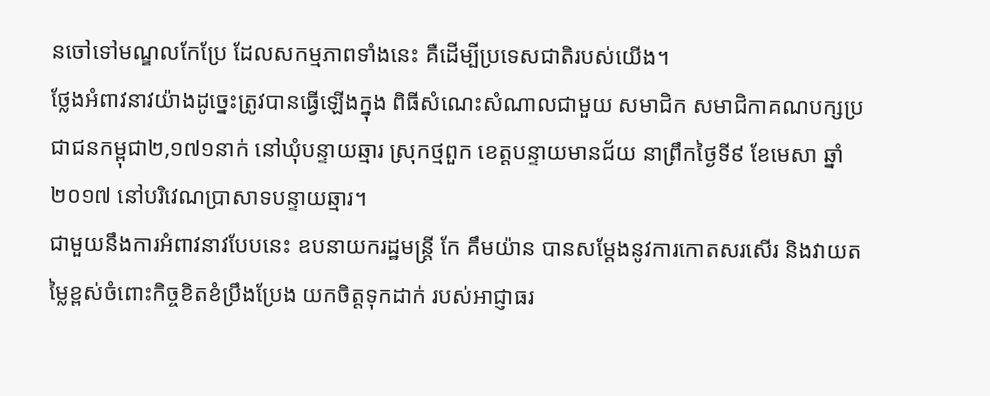នចៅទៅមណ្ឌលកែប្រែ ដែលសកម្មភាពទាំងនេះ គឺដើម្បីប្រទេសជាតិរបស់យើង។
ថ្លែងអំពាវនាវយ៉ាងដូច្នេះត្រូវបានធ្វើឡើងក្នុង ពិធីសំណេះសំណាលជាមួយ សមាជិក សមាជិកាគណបក្សប្រជាជនកម្ពុជា២,១៧១នាក់ នៅឃុំបន្ទាយឆ្មារ ស្រុកថ្មពួក ខេត្តបន្ទាយមានជ័យ នាព្រឹកថ្ងៃទី៩ ខែមេសា ឆ្នាំ២០១៧ នៅបរិវេណប្រាសាទបន្ទាយឆ្មារ។
ជាមួយនឹងការអំពាវនាវបែបនេះ ឧបនាយករដ្ឋមន្ត្រី កែ គឹមយ៉ាន បានសម្ដែងនូវការកោតសរសើរ និងវាយតម្លៃខ្ពស់ចំពោះកិច្ចខិតខំប្រឹងប្រែង យកចិត្តទុកដាក់ របស់អាជ្ញាធរ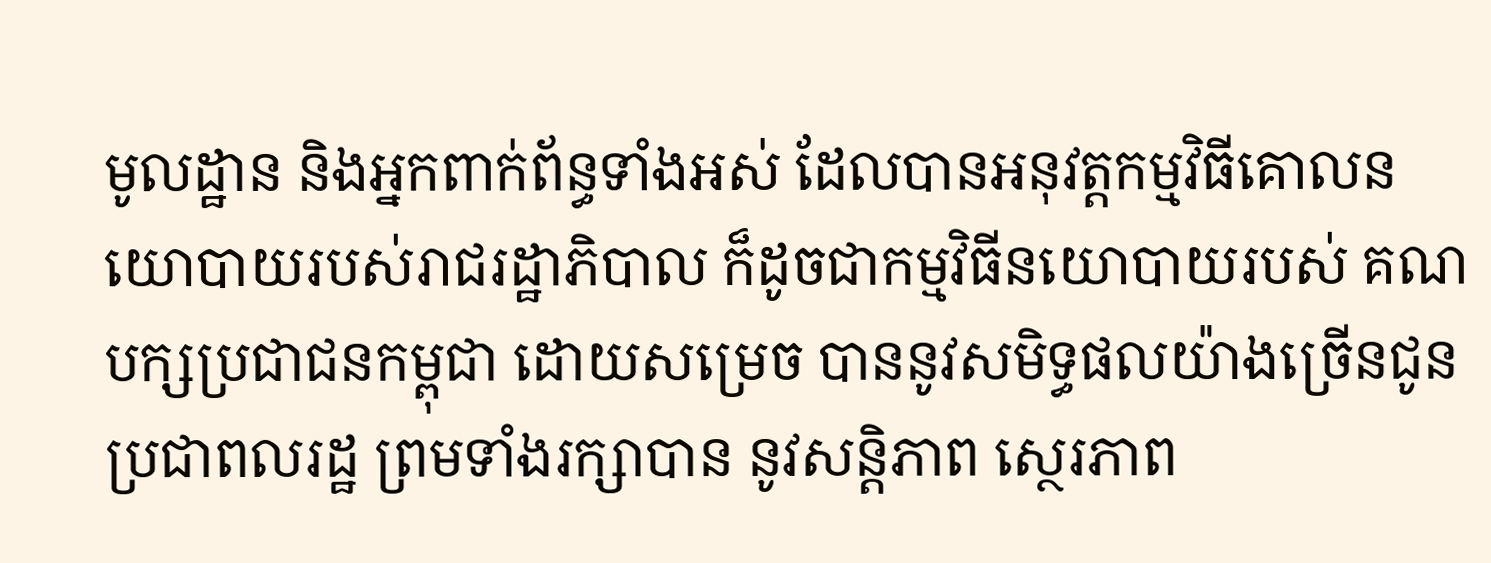មូលដ្ឋាន និងអ្នកពាក់ព័ន្ធទាំងអស់ ដែលបានអនុវត្តកម្មវិធីគោលនយោបាយរបស់រាជរដ្ឋាភិបាល ក៏ដូចជាកម្មវិធីនយោបាយរបស់ គណបក្សប្រជាជនកម្ពុជា ដោយសម្រេច បាននូវសមិទ្ធផលយ៉ាងច្រើនជូនប្រជាពលរដ្ឋ ព្រមទាំងរក្សាបាន នូវសន្តិភាព ស្ថេរភាព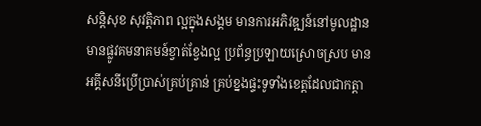សន្តិសុខ សុវត្តិភាព ល្អក្នុងសង្គម មានការអភិវឌ្ឍន៍នៅមូលដ្ឋាន មានផ្លូវគមនាគមន៍ខ្វាត់ខ្វែងល្អ ប្រព័ន្ធប្រឡាយស្រោចស្រប មានអគ្គីសនីប្រើប្រាស់គ្រប់គ្រាន់ គ្រប់ខ្នងផ្ទះទូទាំងខេត្តដែលជាកត្តា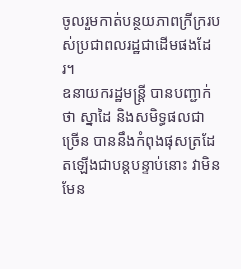ចូលរួមកាត់បន្ថយភាពក្រីក្ររបស់ប្រជាពលរដ្ឋជាដើមផងដែរ។
ឧនាយករដ្ឋមន្ដ្រី បានបញ្ជាក់ថា ស្នាដៃ និងសមិទ្ធផលជាច្រើន បាននឹងកំពុងផុសត្រដែតឡើងជាបន្តបន្ទាប់នោះ វាមិនមែន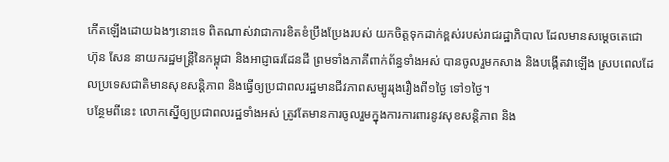កើតឡើងដោយឯងៗនោះទេ ពិតណាស់វាជាការខិតខំប្រឹងប្រែងរបស់ យកចិត្តទុកដាក់ខ្ពស់របស់រាជរដ្ឋាភិបាល ដែលមានសម្ដេចតេជោ ហ៊ុន សែន នាយករដ្ឋមន្ដ្រីនៃកម្ពុជា និងអាជ្ញាធរដែនដី ព្រមទាំងភាគីពាក់ព័ន្ធទាំងអស់ បានចូលរួមកសាង និងបង្កើតវាឡើង ស្របពេលដែលប្រទេសជាតិមានសុខសន្តិភាព និងធ្វើឲ្យប្រជាពលរដ្ឋមានជីវភាពសម្បូររុងរឿងពី១ថ្ងៃ ទៅ១ថ្ងៃ។
បន្ថែមពីនេះ លោកស្នើឲ្យប្រជាពលរដ្ឋទាំងអស់ ត្រូវតែមានការចូលរួមក្នុងការការពារនូវសុខសន្តិភាព និង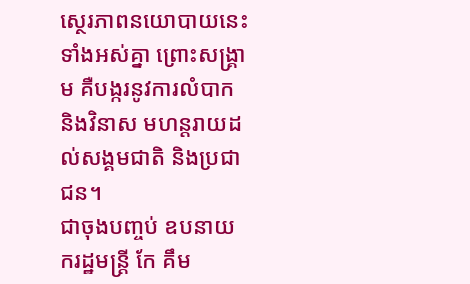ស្ថេរភាពនយោបាយនេះ ទាំងអស់គ្នា ព្រោះសង្គ្រាម គឺបង្ករនូវការលំបាក និងវិនាស មហន្តរាយដល់សង្គមជាតិ និងប្រជាជន។
ជាចុងបញ្ចប់ ឧបនាយករដ្ឋមន្ដ្រី កែ គឹម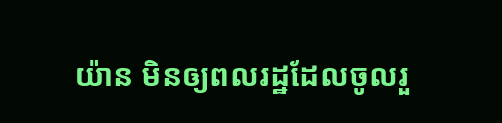យ៉ាន មិនឲ្យពលរដ្ឋដែលចូលរួ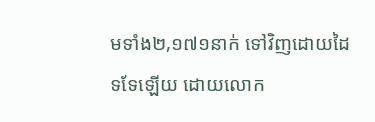មទាំង២,១៧១នាក់ ទៅវិញដោយដៃទទែឡើយ ដោយលោក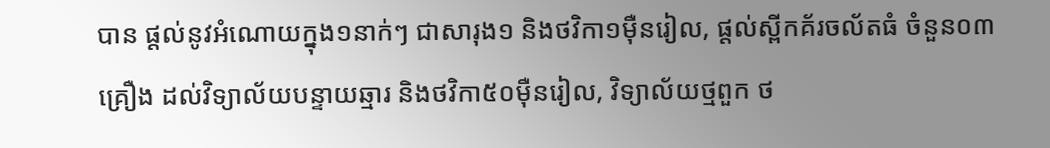បាន ផ្ដល់នូវអំណោយក្នុង១នាក់ៗ ជាសារុង១ និងថវិកា១ម៉ឺនរៀល, ផ្តល់ស្ពីកគ័រចល័តធំ ចំនួន០៣គ្រឿង ដល់វិទ្យាល័យបន្ទាយឆ្មារ និងថវិកា៥០ម៉ឺនរៀល, វិទ្យាល័យថ្មពួក ថ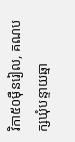វិកា៥០ម៉ឺនរៀល, គណបក្សឃុំបន្ទាយឆ្មា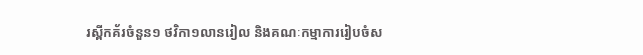រស្ពីកគ័រចំនួន១ ថវិកា១លានរៀល និងគណៈកម្មាការរៀបចំស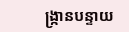ង្ក្រានបន្ទាយ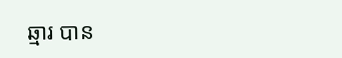ឆ្មារ បាន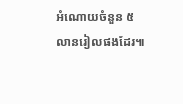អំណោយចំនួន ៥លានរៀលផងដែរ៕